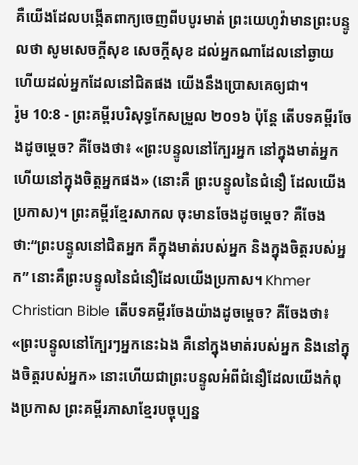គឺយើងដែលបង្កើតពាក្យចេញពីបបូរមាត់ ព្រះយេហូវ៉ាមានព្រះបន្ទូលថា សូមសេចក្ដីសុខ សេចក្ដីសុខ ដល់អ្នកណាដែលនៅឆ្ងាយ ហើយដល់អ្នកដែលនៅជិតផង យើងនឹងប្រោសគេឲ្យជា។
រ៉ូម 10:8 - ព្រះគម្ពីរបរិសុទ្ធកែសម្រួល ២០១៦ ប៉ុន្ដែ តើបទគម្ពីរចែងដូចម្តេច? គឺចែងថា៖ «ព្រះបន្ទូលនៅក្បែរអ្នក នៅក្នុងមាត់អ្នក ហើយនៅក្នុងចិត្តអ្នកផង» (នោះគឺ ព្រះបន្ទូលនៃជំនឿ ដែលយើងប្រកាស)។ ព្រះគម្ពីរខ្មែរសាកល ចុះមានចែងដូចម្ដេច? គឺចែងថា:“ព្រះបន្ទូលនៅជិតអ្នក គឺក្នុងមាត់របស់អ្នក និងក្នុងចិត្តរបស់អ្នក” នោះគឺព្រះបន្ទូលនៃជំនឿដែលយើងប្រកាស។ Khmer Christian Bible តើបទគម្ពីរចែងយ៉ាងដូចម្ដេច? គឺចែងថា៖ «ព្រះបន្ទូលនៅក្បែរៗអ្នកនេះឯង គឺនៅក្នុងមាត់របស់អ្នក និងនៅក្នុងចិត្តរបស់អ្នក» នោះហើយជាព្រះបន្ទូលអំពីជំនឿដែលយើងកំពុងប្រកាស ព្រះគម្ពីរភាសាខ្មែរបច្ចុប្បន្ន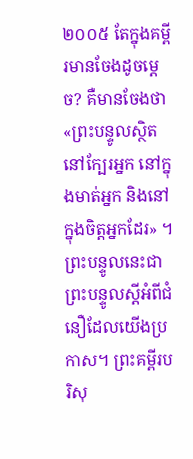២០០៥ តែក្នុងគម្ពីរមានចែងដូចម្ដេច? គឺមានចែងថា «ព្រះបន្ទូលស្ថិតនៅក្បែរអ្នក នៅក្នុងមាត់អ្នក និងនៅក្នុងចិត្តអ្នកដែរ» ។ ព្រះបន្ទូលនេះជាព្រះបន្ទូលស្ដីអំពីជំនឿដែលយើងប្រកាស។ ព្រះគម្ពីរបរិសុ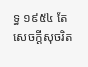ទ្ធ ១៩៥៤ តែសេចក្ដីសុចរិត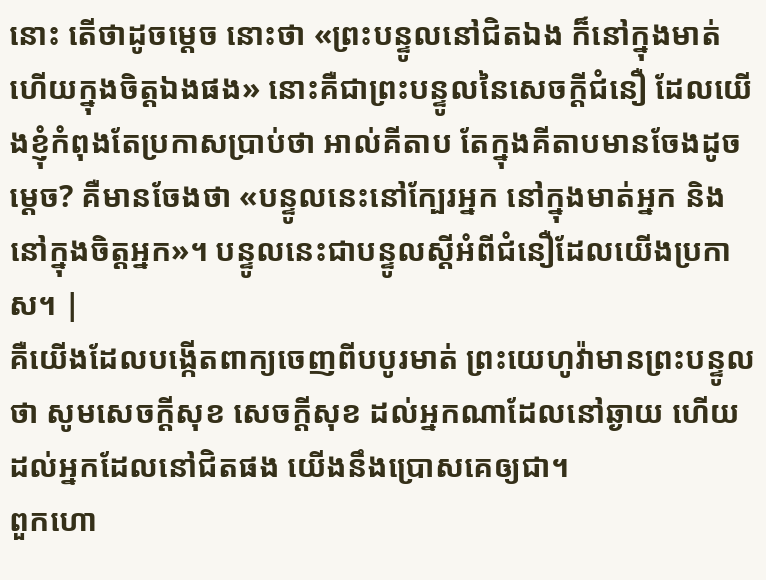នោះ តើថាដូចម្តេច នោះថា «ព្រះបន្ទូលនៅជិតឯង ក៏នៅក្នុងមាត់ ហើយក្នុងចិត្តឯងផង» នោះគឺជាព្រះបន្ទូលនៃសេចក្ដីជំនឿ ដែលយើងខ្ញុំកំពុងតែប្រកាសប្រាប់ថា អាល់គីតាប តែក្នុងគីតាបមានចែងដូចម្ដេច? គឺមានចែងថា «បន្ទូលនេះនៅក្បែរអ្នក នៅក្នុងមាត់អ្នក និងនៅក្នុងចិត្ដអ្នក»។ បន្ទូលនេះជាបន្ទូលស្ដីអំពីជំនឿដែលយើងប្រកាស។ |
គឺយើងដែលបង្កើតពាក្យចេញពីបបូរមាត់ ព្រះយេហូវ៉ាមានព្រះបន្ទូលថា សូមសេចក្ដីសុខ សេចក្ដីសុខ ដល់អ្នកណាដែលនៅឆ្ងាយ ហើយដល់អ្នកដែលនៅជិតផង យើងនឹងប្រោសគេឲ្យជា។
ពួកហោ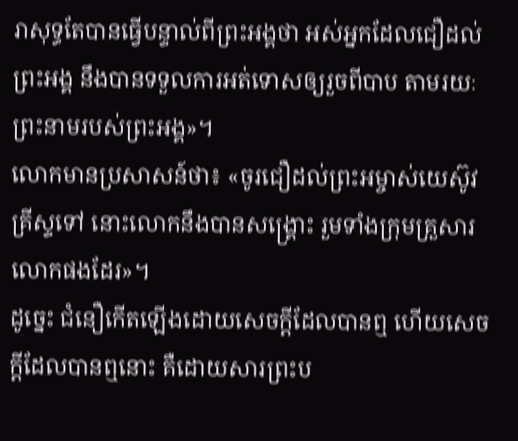រាសុទ្ធតែបានធ្វើបន្ទាល់ពីព្រះអង្គថា អស់អ្នកដែលជឿដល់ព្រះអង្គ នឹងបានទទួលការអត់ទោសឲ្យរួចពីបាប តាមរយៈព្រះនាមរបស់ព្រះអង្គ»។
លោកមានប្រសាសន៍ថា៖ «ចូរជឿដល់ព្រះអម្ចាស់យេស៊ូវគ្រីស្ទទៅ នោះលោកនឹងបានសង្គ្រោះ រួមទាំងក្រុមគ្រួសារលោកផងដែរ»។
ដូច្នេះ ជំនឿកើតឡើងដោយសេចក្ដីដែលបានឮ ហើយសេចក្ដីដែលបានឮនោះ គឺដោយសារព្រះប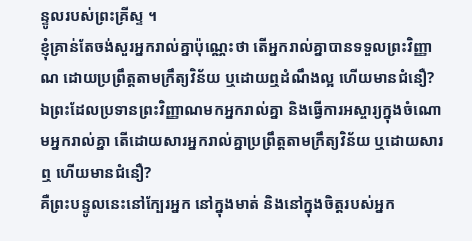ន្ទូលរបស់ព្រះគ្រីស្ទ ។
ខ្ញុំគ្រាន់តែចង់សួរអ្នករាល់គ្នាប៉ុណ្ណេះថា តើអ្នករាល់គ្នាបានទទួលព្រះវិញ្ញាណ ដោយប្រព្រឹត្តតាមក្រឹត្យវិន័យ ឬដោយឮដំណឹងល្អ ហើយមានជំនឿ?
ឯព្រះដែលប្រទានព្រះវិញ្ញាណមកអ្នករាល់គ្នា និងធ្វើការអស្ចារ្យក្នុងចំណោមអ្នករាល់គ្នា តើដោយសារអ្នករាល់គ្នាប្រព្រឹត្តតាមក្រឹត្យវិន័យ ឬដោយសារឮ ហើយមានជំនឿ?
គឺព្រះបន្ទូលនេះនៅក្បែរអ្នក នៅក្នុងមាត់ និងនៅក្នុងចិត្តរបស់អ្នក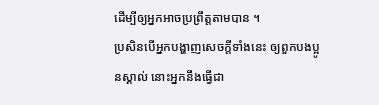ដើម្បីឲ្យអ្នកអាចប្រព្រឹត្តតាមបាន ។
ប្រសិនបើអ្នកបង្ហាញសេចក្ដីទាំងនេះ ឲ្យពួកបងប្អូនស្គាល់ នោះអ្នកនឹងធ្វើជា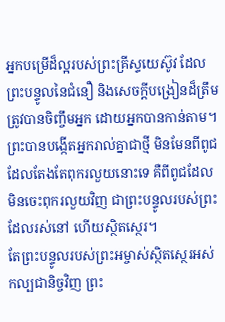អ្នកបម្រើដ៏ល្អរបស់ព្រះគ្រីស្ទយេស៊ូវ ដែលព្រះបន្ទូលនៃជំនឿ និងសេចក្ដីបង្រៀនដ៏ត្រឹមត្រូវបានចិញ្ចឹមអ្នក ដោយអ្នកបានកាន់តាម។
ព្រះបានបង្កើតអ្នករាល់គ្នាជាថ្មី មិនមែនពីពូជដែលតែងតែពុករលួយនោះទេ គឺពីពូជដែលមិនចេះពុករលួយវិញ ជាព្រះបន្ទូលរបស់ព្រះដែលរស់នៅ ហើយស្ថិតស្ថេរ។
តែព្រះបន្ទូលរបស់ព្រះអម្ចាស់ស្ថិតស្ថេរអស់កល្បជានិច្ចវិញ ព្រះ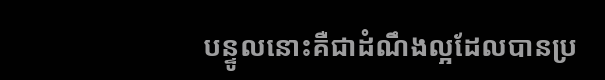បន្ទូលនោះគឺជាដំណឹងល្អដែលបានប្រ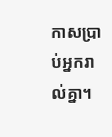កាសប្រាប់អ្នករាល់គ្នា។